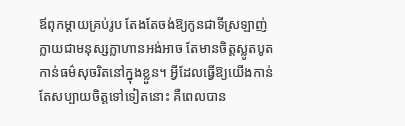ឪពុកម្តាយគ្រប់រូប តែងតែចង់ឱ្យកូនជាទីស្រឡាញ់ ក្លាយជាមនុស្សក្លាហានអង់អាច តែមានចិត្តស្លូតបូត កាន់ធម៌សុចរិតនៅក្នុងខ្លួន។ អ្វីដែលធ្វើឱ្យយើងកាន់តែសប្បាយចិត្តទៅទៀតនោះ គឺពេលបាន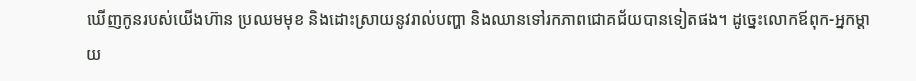ឃើញកូនរបស់យើងហ៊ាន ប្រឈមមុខ និងដោះស្រាយនូវរាល់បញ្ហា និងឈានទៅរកភាពជោគជ័យបានទៀតផង។ ដូច្នេះលោកឪពុក-អ្នកម្តាយ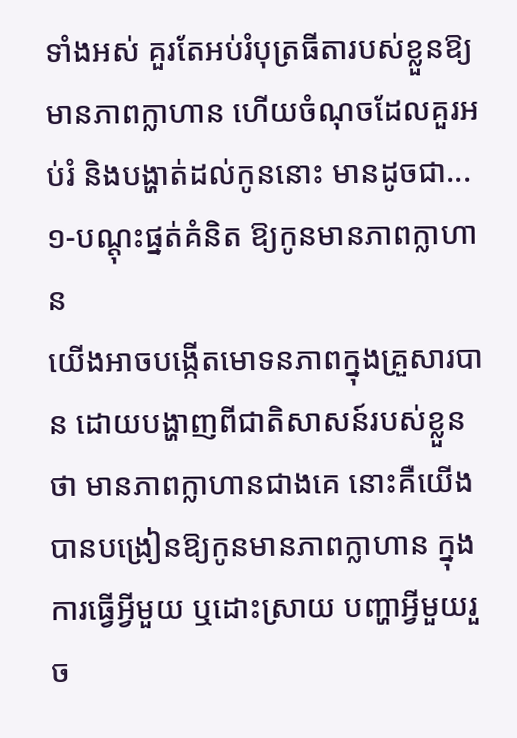ទាំងអស់ គួរតែអប់រំបុត្រធីតារបស់ខ្លួនឱ្យមានភាពក្លាហាន ហើយចំណុចដែលគួរអប់រំ និងបង្ហាត់ដល់កូននោះ មានដូចជា...
១-បណ្តុះផ្នត់គំនិត ឱ្យកូនមានភាពក្លាហាន
យើងអាចបង្កើតមោទនភាពក្នុងគ្រួសារបាន ដោយបង្ហាញពីជាតិសាសន៍របស់ខ្លួនថា មានភាពក្លាហានជាងគេ នោះគឺយើងបានបង្រៀនឱ្យកូនមានភាពក្លាហាន ក្នុងការធ្វើអ្វីមួយ ឬដោះស្រាយ បញ្ហាអ្វីមួយរួច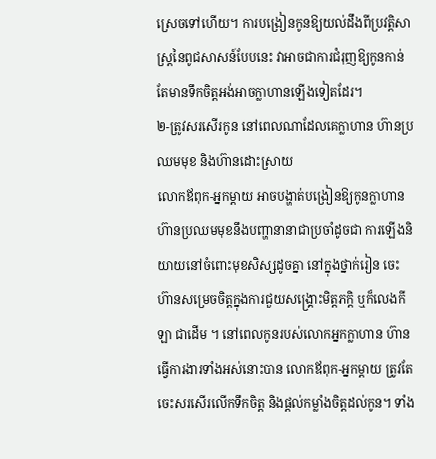ស្រេចទៅហើយ។ ការបង្រៀនកូនឱ្យយល់ដឹងពីប្រវត្ដិសាស្ដ្រនៃពូជសាសន៍បែបនេះ វាអាចជាការជំរុញឱ្យកូនកាន់តែមានទឹកចិត្ដអង់អាចក្លាហានឡើងទៀតដែរ។
២-ត្រូវសរសើរកូន នៅពេលណាដែលគេក្លាហាន ហ៊ានប្រឈមមុខ និងហ៊ានដោះស្រាយ
លោកឪពុក-អ្នកម្ដាយ អាចបង្ហាត់បង្រៀនឱ្យកូនក្លាហាន ហ៊ានប្រឈមមុខនឹងបញ្ហានានាជាប្រចាំដូចជា ការឡើងនិយាយនៅចំពោះមុខសិស្សដូចគ្នា នៅក្នុងថ្នាក់រៀន ចេះហ៊ានសម្រេចចិត្តក្នុងការជួយសង្រ្គោះមិត្តភក្តិ ឬក៏លេងកីឡា ជាដើម ។ នៅពេលកូនរបស់លោកអ្នកក្លាហាន ហ៊ានធ្វើការងារទាំងអស់នោះបាន លោកឪពុក-អ្នកម្តាយ ត្រូវតែចេះសរសើរលើកទឹកចិត្ដ និងផ្ដល់កម្លាំងចិត្ដដល់កូន។ ទាំង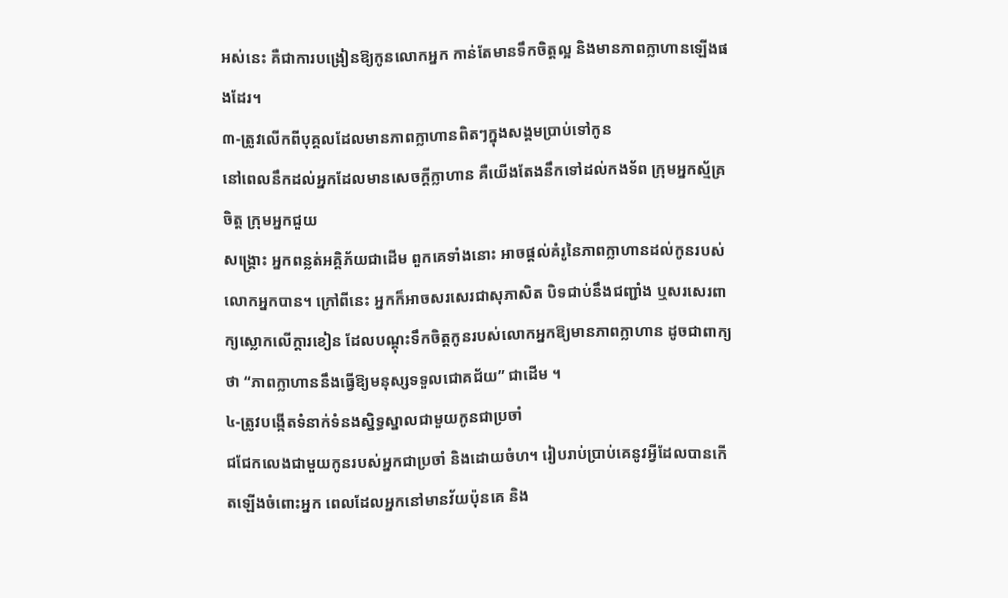អស់នេះ គឺជាការបង្រៀនឱ្យកូនលោកអ្នក កាន់តែមានទឹកចិត្តល្អ និងមានភាពក្លាហានឡើងផងដែរ។
៣-ត្រូវលើកពីបុគ្គលដែលមានភាពក្លាហានពិតៗក្នុងសង្គមប្រាប់ទៅកូន
នៅពេលនឹកដល់អ្នកដែលមានសេចក្ដីក្លាហាន គឺយើងតែងនឹកទៅដល់កងទ័ព ក្រុមអ្នកស្ម័គ្រចិត្ត ក្រុមអ្នកជួយ
សង្រ្គោះ អ្នកពន្លត់អគ្គិភ័យជាដើម ពួកគេទាំងនោះ អាចផ្ដល់គំរូនៃភាពក្លាហានដល់កូនរបស់លោកអ្នកបាន។ ក្រៅពីនេះ អ្នកក៏អាចសរសេរជាសុភាសិត បិទជាប់នឹងជញ្ជាំង ឬសរសេរពាក្យស្លោកលើក្ដារខៀន ដែលបណ្តុះទឹកចិត្ដកូនរបស់លោកអ្នកឱ្យមានភាពក្លាហាន ដូចជាពាក្យថា “ភាពក្លាហាននឹងធ្វើឱ្យមនុស្សទទួលជោគជ័យ” ជាដើម ។
៤-ត្រូវបង្កើតទំនាក់ទំនងស្និទ្ធស្នាលជាមួយកូនជាប្រចាំ
ជជែកលេងជាមួយកូនរបស់អ្នកជាប្រចាំ និងដោយចំហ។ រៀបរាប់ប្រាប់គេនូវអ្វីដែលបានកើតឡើងចំពោះអ្នក ពេលដែលអ្នកនៅមានវ័យប៉ុនគេ និង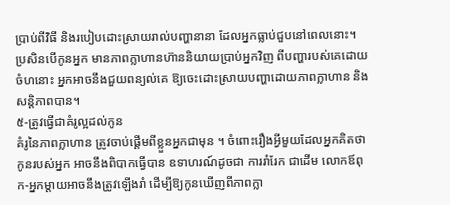ប្រាប់ពីវិធី និងរបៀបដោះស្រាយរាល់បញ្ហានានា ដែលអ្នកធ្លាប់ជួបនៅពេលនោះ។ ប្រសិនបើកូនអ្នក មានភាពក្លាហានហ៊ាននិយាយប្រាប់អ្នកវិញ ពីបញ្ហារបស់គេដោយចំហនោះ អ្នកអាចនឹងជួយពន្យល់គេ ឱ្យចេះដោះស្រាយបញ្ហាដោយភាពក្លាហាន និងសន្តិភាពបាន។
៥-ត្រូវធ្វើជាគំរូល្អដល់កូន
គំរូនៃភាពក្លាហាន ត្រូវចាប់ផ្ដើមពីខ្លួនអ្នកជាមុន ។ ចំពោះរឿងអ្វីមួយដែលអ្នកគិតថា កូនរបស់អ្នក អាចនឹងពិបាកធ្វើបាន ឧទាហរណ៍ដូចជា ការរាំរែក ជាដើម លោកឪពុក-អ្នកម្តាយអាចនឹងត្រូវឡើងរាំ ដើម្បីឱ្យកូនឃើញពីភាពក្លា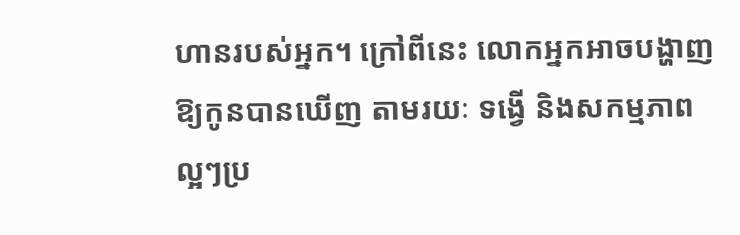ហានរបស់អ្នក។ ក្រៅពីនេះ លោកអ្នកអាចបង្ហាញឱ្យកូនបានឃើញ តាមរយៈ ទង្វើ និងសកម្មភាពល្អៗប្រ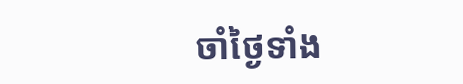ចាំថ្ងៃទាំង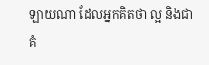ឡាយណា ដែលអ្នកគិតថា ល្អ និងជាគំ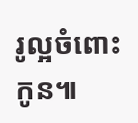រូល្អចំពោះកូន៕